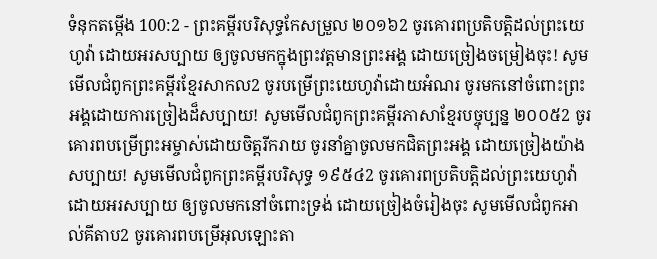ទំនុកតម្កើង 100:2 - ព្រះគម្ពីរបរិសុទ្ធកែសម្រួល ២០១៦2 ចូរគោរពប្រតិបត្តិដល់ព្រះយេហូវ៉ា ដោយអរសប្បាយ ឲ្យចូលមកក្នុងព្រះវត្តមានព្រះអង្គ ដោយច្រៀងចម្រៀងចុះ! សូមមើលជំពូកព្រះគម្ពីរខ្មែរសាកល2 ចូរបម្រើព្រះយេហូវ៉ាដោយអំណរ ចូរមកនៅចំពោះព្រះអង្គដោយការច្រៀងដ៏សប្បាយ! សូមមើលជំពូកព្រះគម្ពីរភាសាខ្មែរបច្ចុប្បន្ន ២០០៥2 ចូរគោរពបម្រើព្រះអម្ចាស់ដោយចិត្តរីករាយ ចូរនាំគ្នាចូលមកជិតព្រះអង្គ ដោយច្រៀងយ៉ាងសប្បាយ! សូមមើលជំពូកព្រះគម្ពីរបរិសុទ្ធ ១៩៥៤2 ចូរគោរពប្រតិបត្តិដល់ព្រះយេហូវ៉ា ដោយអរសប្បាយ ឲ្យចូលមកនៅចំពោះទ្រង់ ដោយច្រៀងចំរៀងចុះ សូមមើលជំពូកអាល់គីតាប2 ចូរគោរពបម្រើអុលឡោះតា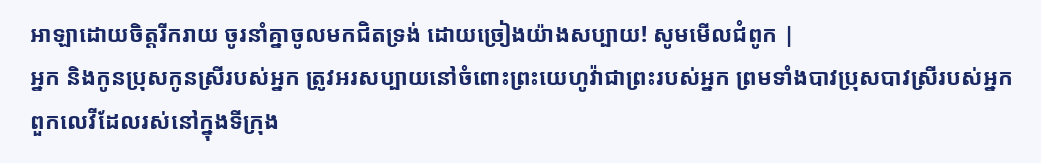អាឡាដោយចិត្តរីករាយ ចូរនាំគ្នាចូលមកជិតទ្រង់ ដោយច្រៀងយ៉ាងសប្បាយ! សូមមើលជំពូក |
អ្នក និងកូនប្រុសកូនស្រីរបស់អ្នក ត្រូវអរសប្បាយនៅចំពោះព្រះយេហូវ៉ាជាព្រះរបស់អ្នក ព្រមទាំងបាវប្រុសបាវស្រីរបស់អ្នក ពួកលេវីដែលរស់នៅក្នុងទីក្រុង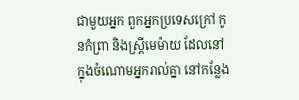ជាមួយអ្នក ពួកអ្នកប្រទេសក្រៅ កូនកំព្រា និងស្រ្ដីមេម៉ាយ ដែលនៅក្នុងចំណោមអ្នករាល់គ្នា នៅកន្លែង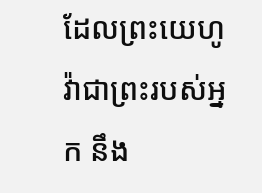ដែលព្រះយេហូវ៉ាជាព្រះរបស់អ្នក នឹង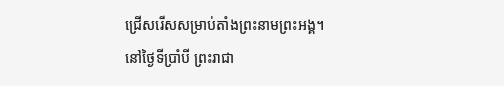ជ្រើសរើសសម្រាប់តាំងព្រះនាមព្រះអង្គ។
នៅថ្ងៃទីប្រាំបី ព្រះរាជា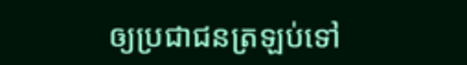ឲ្យប្រជាជនត្រឡប់ទៅ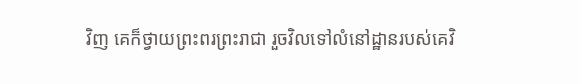វិញ គេក៏ថ្វាយព្រះពរព្រះរាជា រួចវិលទៅលំនៅដ្ឋានរបស់គេវិ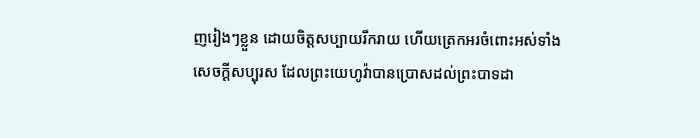ញរៀងៗខ្លួន ដោយចិត្តសប្បាយរីករាយ ហើយត្រេកអរចំពោះអស់ទាំងសេចក្ដីសប្បុរស ដែលព្រះយេហូវ៉ាបានប្រោសដល់ព្រះបាទដា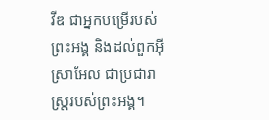វីឌ ជាអ្នកបម្រើរបស់ព្រះអង្គ និងដល់ពួកអ៊ីស្រាអែល ជាប្រជារាស្ត្ររបស់ព្រះអង្គ។